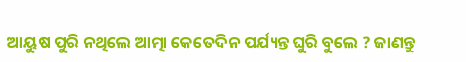ଆୟୁଷ ପୁରି ନଥିଲେ ଆତ୍ମା କେତେଦିନ ପର୍ଯ୍ୟନ୍ତ ଘୁରି ବୁଲେ ? ଜାଣନ୍ତୁ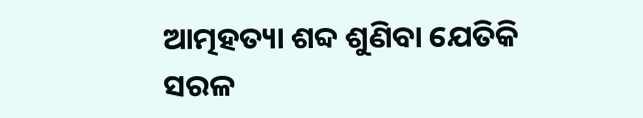ଆତ୍ମହତ୍ୟା ଶବ୍ଦ ଶୁଣିବା ଯେତିକି ସରଳ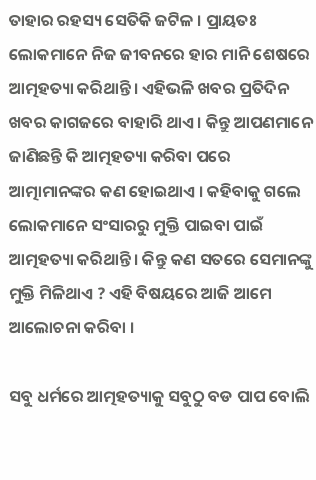ତାହାର ରହସ୍ୟ ସେତିକି ଜଟିଳ । ପ୍ରାୟତଃ ଲୋକମାନେ ନିଜ ଜୀବନରେ ହାର ମାନି ଶେଷରେ ଆତ୍ମହତ୍ୟା କରିଥାନ୍ତି । ଏହିଭଳି ଖବର ପ୍ରତିଦିନ ଖବର କାଗଜରେ ବାହାରି ଥାଏ । କିନ୍ତୁ ଆପଣମାନେ ଜାଣିଛନ୍ତି କି ଆତ୍ମହତ୍ୟା କରିବା ପରେ ଆତ୍ମାମାନଙ୍କର କଣ ହୋଇଥାଏ । କହିବାକୁ ଗଲେ ଲୋକମାନେ ସଂସାରରୁ ମୁକ୍ତି ପାଇବା ପାଇଁ ଆତ୍ମହତ୍ୟା କରିଥାନ୍ତି । କିନ୍ତୁ କଣ ସତରେ ସେମାନଙ୍କୁ ମୁକ୍ତି ମିଳିଥାଏ ? ଏହି ବିଷୟରେ ଆଜି ଆମେ ଆଲୋଚନା କରିବା ।

ସବୁ ଧର୍ମରେ ଆତ୍ମହତ୍ୟାକୁ ସବୁଠୁ ବଡ ପାପ ବୋଲି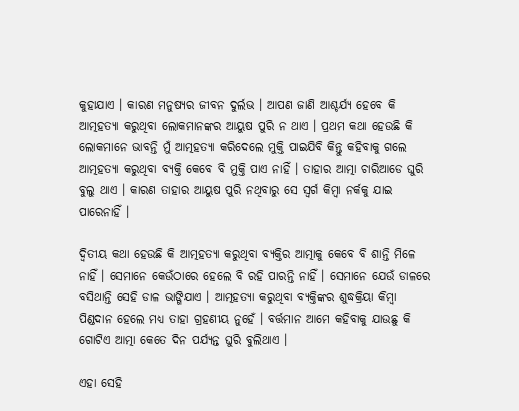କୁହାଯାଏ । କାରଣ ମନୁଷ୍ୟର ଜୀବନ ଦୁର୍ଲଭ । ଆପଣ ଜାଣି ଆଶ୍ଚର୍ଯ୍ୟ ହେବେ କି ଆତ୍ମହତ୍ୟା କରୁଥିବା ଲୋକମାନଙ୍କର ଆୟୁଷ ପୁରି ନ ଥାଏ । ପ୍ରଥମ କଥା ହେଉଛି କି ଲୋକମାନେ ଭାବନ୍ତି ମୁଁ ଆତ୍ମହତ୍ୟା କରିଦେଲେ ମୁକ୍ତି ପାଇଯିବି କିନ୍ତୁ କହିବାକୁ ଗଲେ ଆତ୍ମହତ୍ୟା କରୁଥିବା ବ୍ୟକ୍ତି କେବେ ବି ମୁକ୍ତି ପାଏ ନାହିଁ । ତାହାର ଆତ୍ମା ଚାରିଆଡେ ଘୁରି ବୁଲୁ ଥାଏ । କାରଣ ତାହାର ଆୟୁଷ ପୁରି ନଥିବାରୁ ସେ ସ୍ଵର୍ଗ କିମ୍ବା ନର୍କକୁ ଯାଇ ପାରେନାହିଁ ।

ଦ୍ଵିତୀୟ କଥା ହେଉଛି କି ଆତ୍ମହତ୍ୟା କରୁଥିବା ବ୍ୟକ୍ତିର ଆତ୍ମାକୁ କେବେ ବି ଶାନ୍ତି ମିଳେ ନାହିଁ । ସେମାନେ କେଉଁଠାରେ ହେଲେ ବି ରହି ପାରନ୍ତି ନାହିଁ । ସେମାନେ ଯେଉଁ ଡାଳରେ ବସିଥାନ୍ତି ସେହି ଡାଳ ଭାଙ୍ଗିଯାଏ । ଆତ୍ମହତ୍ୟା କରୁଥିବା ବ୍ୟକ୍ତିଙ୍କର ଶୁଦ୍ଧକ୍ରିୟା କିମ୍ବା ପିଣ୍ଡଦାନ ହେଲେ ମଧ୍ୟ ତାହା ଗ୍ରହଣୀୟ ନୁହେଁ । ବର୍ତ୍ତମାନ ଆମେ କହିବାକୁ ଯାଉଛୁ କି ଗୋଟିଏ ଆତ୍ମା କେତେ ଦିନ ପର୍ଯ୍ୟନ୍ତ ଘୁରି ବୁଲିଥାଏ ।

ଏହା ସେହି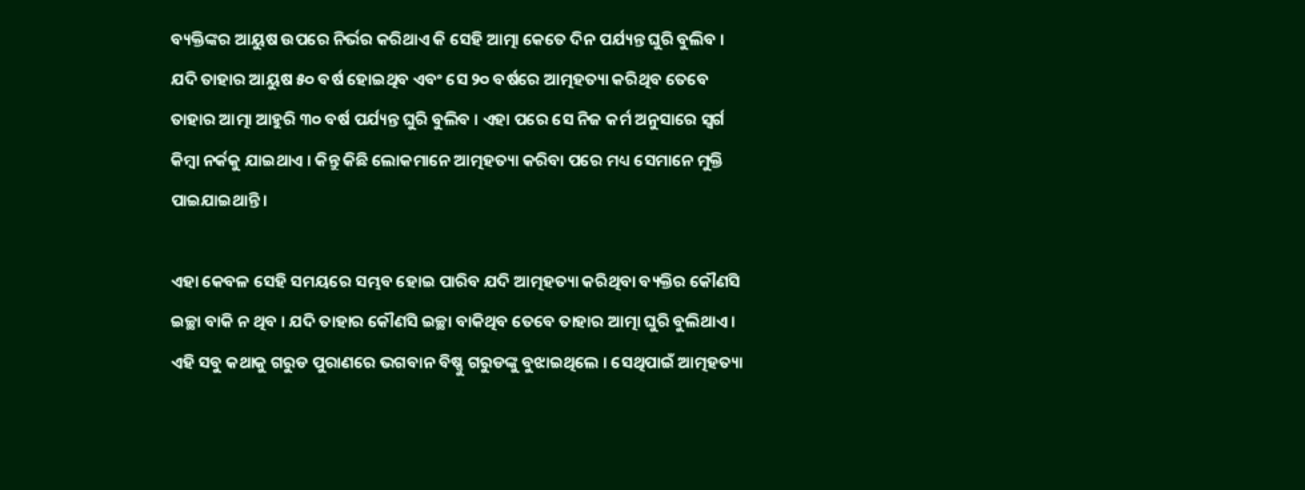ବ୍ୟକ୍ତିଙ୍କର ଆୟୁଷ ଉପରେ ନିର୍ଭର କରିଥାଏ କି ସେହି ଆତ୍ମା କେତେ ଦିନ ପର୍ଯ୍ୟନ୍ତ ଘୁରି ବୁଲିବ । ଯଦି ତାହାର ଆୟୁଷ ୫୦ ବର୍ଷ ହୋଇଥିବ ଏବଂ ସେ ୨୦ ବର୍ଷରେ ଆତ୍ମହତ୍ୟା କରିଥିବ ତେବେ ତାହାର ଆତ୍ମା ଆହୁରି ୩୦ ବର୍ଷ ପର୍ଯ୍ୟନ୍ତ ଘୁରି ବୁଲିବ । ଏହା ପରେ ସେ ନିଜ କର୍ମ ଅନୁସାରେ ସ୍ଵର୍ଗ କିମ୍ବା ନର୍କକୁ ଯାଇଥାଏ । କିନ୍ତୁ କିଛି ଲୋକମାନେ ଆତ୍ମହତ୍ୟା କରିବା ପରେ ମଧ୍ୟ ସେମାନେ ମୁକ୍ତି ପାଇଯାଇଥାନ୍ତି ।

ଏହା କେବଳ ସେହି ସମୟରେ ସମ୍ଭବ ହୋଇ ପାରିବ ଯଦି ଆତ୍ମହତ୍ୟା କରିଥିବା ବ୍ୟକ୍ତିର କୌଣସି ଇଚ୍ଛା ବାକି ନ ଥିବ । ଯଦି ତାହାର କୌଣସି ଇଚ୍ଛା ବାକିଥିବ ତେବେ ତାହାର ଆତ୍ମା ଘୁରି ବୁଲିଥାଏ । ଏହି ସବୁ କଥାକୁ ଗରୁଡ ପୁରାଣରେ ଭଗବାନ ବିଷ୍ଣୁ ଗରୁଡଙ୍କୁ ବୁଝାଇଥିଲେ । ସେଥିପାଇଁ ଆତ୍ମହତ୍ୟା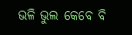ଭଳି ଭୁଲ କେବେ ବି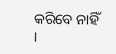କରିବେ ନାହିଁ ।